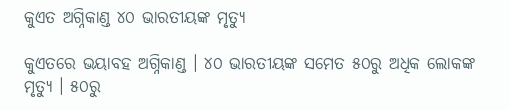କୁଏତ ଅଗ୍ନିକାଣ୍ଡ ୪୦ ଭାରତୀୟଙ୍କ ମୃତ୍ୟୁ

କୁଏତରେ ଭୟାବହ ଅଗ୍ନିକାଣ୍ଡ । ୪୦ ଭାରତୀୟଙ୍କ ସମେତ ୫୦ରୁ ଅଧିକ ଲୋକଙ୍କ ମୃତ୍ୟୁ । ୫୦ରୁ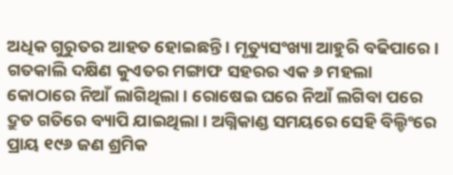ଅଧିକ ଗୁରୁତର ଆହତ ହୋଇଛନ୍ତି । ମୃତ୍ୟୁସଂଖ୍ୟା ଆହୁରି ବଢିପାରେ । ଗତକାଲି ଦକ୍ଷିଣ କୁଏତର ମଙ୍ଗାଫ ସହରର ଏକ ୬ ମହଲା କୋଠାରେ ନିଆଁ ଲାଗିଥିଲା । ରୋଷେଇ ଘରେ ନିଆଁ ଲଗିବା ପରେ ଦ୍ରୁତ ଗତିରେ ବ୍ୟାପି ଯାଇଥିଲା । ଅଗ୍ନିକାଣ୍ଡ ସମୟରେ ସେହି ବିଲ୍ଡିଂରେ ପ୍ରାୟ ୧୯୬ ଜଣ ଶ୍ରମିକ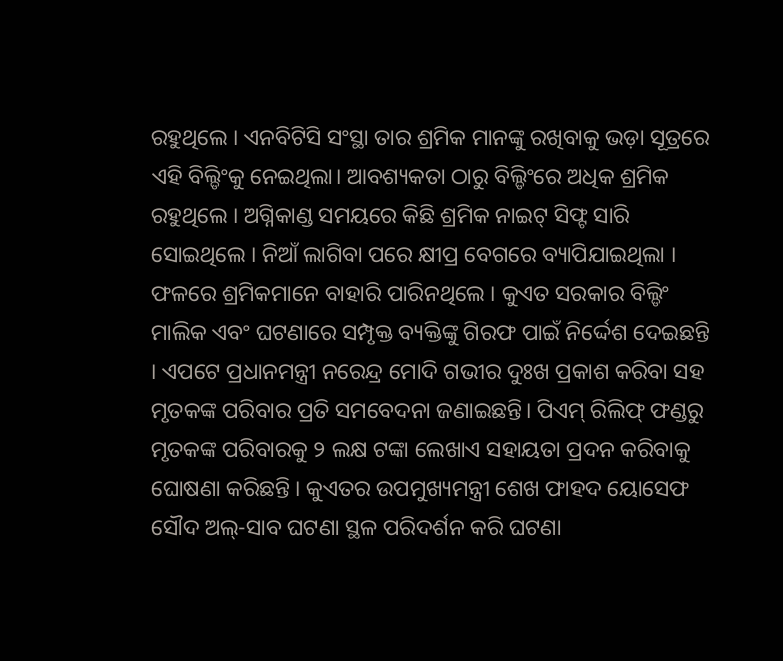ରହୁଥିଲେ । ଏନବିଟିସି ସଂସ୍ଥା ତାର ଶ୍ରମିକ ମାନଙ୍କୁ ରଖିବାକୁ ଭଡ଼ା ସୂତ୍ରରେ ଏହି ବିଲ୍ଡିଂକୁ ନେଇଥିଲା। ଆବଶ୍ୟକତା ଠାରୁ ବିଲ୍ଡିଂରେ ଅଧିକ ଶ୍ରମିକ ରହୁଥିଲେ । ଅଗ୍ନିକାଣ୍ଡ ସମୟରେ କିଛି ଶ୍ରମିକ ନାଇଟ୍ ସିଫ୍ଟ ସାରି ସୋଇଥିଲେ । ନିଆଁ ଲାଗିବା ପରେ କ୍ଷୀପ୍ର ବେଗରେ ବ୍ୟାପିଯାଇଥିଲା । ଫଳରେ ଶ୍ରମିକମାନେ ବାହାରି ପାରିନଥିଲେ । କୁଏତ ସରକାର ବିଲ୍ଡିଂ ମାଲିକ ଏବଂ ଘଟଣାରେ ସମ୍ପୃକ୍ତ ବ୍ୟକ୍ତିଙ୍କୁ ଗିରଫ ପାଇଁ ନିର୍ଦ୍ଦେଶ ଦେଇଛନ୍ତି । ଏପଟେ ପ୍ରଧାନମନ୍ତ୍ରୀ ନରେନ୍ଦ୍ର ମୋଦି ଗଭୀର ଦୁଃଖ ପ୍ରକାଶ କରିବା ସହ ମୃତକଙ୍କ ପରିବାର ପ୍ରତି ସମବେଦନା ଜଣାଇଛନ୍ତି। ପିଏମ୍ ରିଲିଫ୍ ଫଣ୍ଡରୁ ମୃତକଙ୍କ ପରିବାରକୁ ୨ ଲକ୍ଷ ଟଙ୍କା ଲେଖାଏ ସହାୟତା ପ୍ରଦନ କରିବାକୁ ଘୋଷଣା କରିଛନ୍ତି । କୁଏତର ଉପମୁଖ୍ୟମନ୍ତ୍ରୀ ଶେଖ ଫାହଦ ୟୋସେଫ ସୌଦ ଅଲ୍‌-ସାବ ଘଟଣା ସ୍ଥଳ ପରିଦର୍ଶନ କରି ଘଟଣା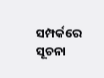ସମ୍ପର୍କରେ ସୂଚନା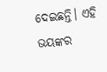ଦେଇଛନ୍ତି। ଏହି ଭୟଙ୍କର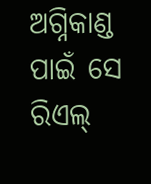ଅଗ୍ନିକାଣ୍ଡ ପାଇଁ ସେ ରିଏଲ୍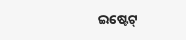ଇଷ୍ଟେଟ୍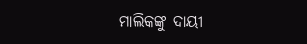ମାଲିକଙ୍କୁ ଦାୟୀ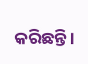କରିଛନ୍ତି ।